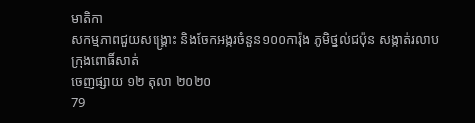មាតិកា
សកម្មភាពជួយសង្គ្រោះ និងចែកអង្ករចំនួន១០០ការ៉ុង ភូមិថ្នល់ជប៉ុន សង្កាត់រលាប ក្រុងពោធិ៍សាត់
ចេញផ្សាយ ១២ តុលា ២០២០
79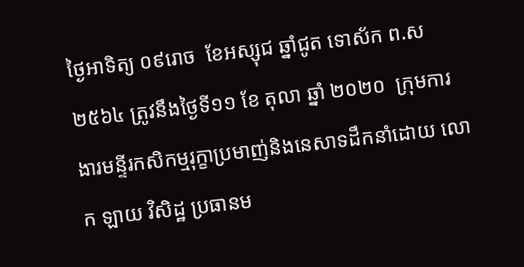ថ្ងៃអាទិត្យ ០៩រោច  ខែអស្សុជ ឆ្នាំជូត ទោស័ក ព.ស ២៥៦៤ ត្រូវនឹងថ្ងៃទី១១ ខែ តុលា ឆ្នាំ ២០២០  ក្រុមការងារមន្ទីរកសិកម្មរុក្ខាប្រមាញ់និងនេសាទដឹកនាំដោយ លោក ឡាយ វិសិដ្ឋ ប្រធានម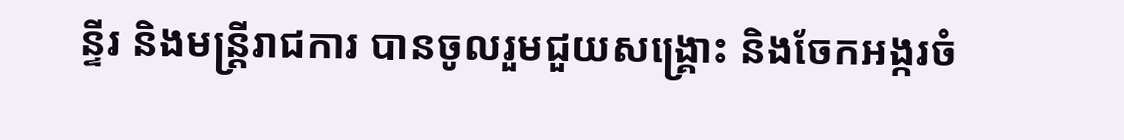ន្ទីរ និងមន្រ្តីរាជការ បានចូលរួមជួយសង្គ្រោះ និងចែកអង្ករចំ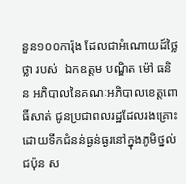នួន១០០ការ៉ុង ដែលជាអំណោយដ៍ថ្លៃថ្លា របស់  ឯកឧត្តម បណ្ឌិត ម៉ៅ ធនិន អភិបាលនៃគណៈអភិបាលខេត្តពោធិ៍សាត់ ជូនប្រជាពលរដ្ឋដែលរងគ្រោះដោយទឹកជំនន់ធ្ងន់ធ្ងរនៅក្នុងភូមិថ្នល់ជប៉ុន ស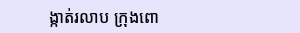ង្កាត់រលាប ក្រុងពោ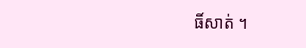ធិ៍សាត់ ។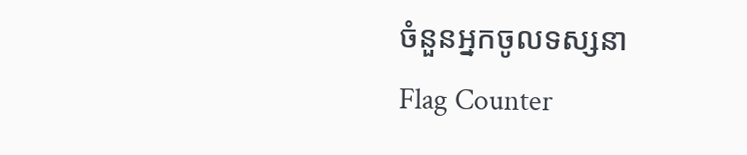ចំនួនអ្នកចូលទស្សនា
Flag Counter